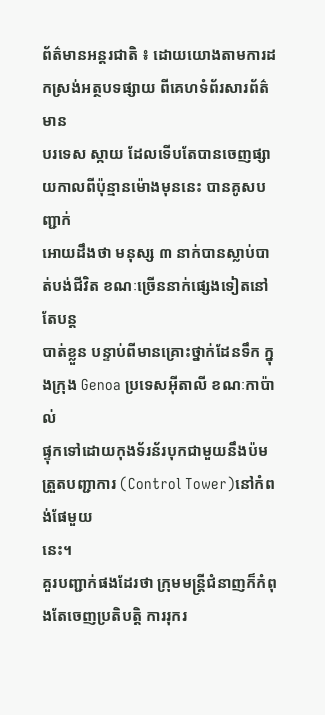ព័ត៌មានអន្តរជាតិ ៖ ដោយយោងតាមការដកស្រង់អត្ថបទផ្សាយ ពីគេហទំព័រសារព័ត៌មាន
បរទេស ស្កាយ ដែលទើបតែបានចេញផ្សាយកាលពីប៉ុន្មានម៉ោងមុននេះ បានគូសបញ្ជាក់
អោយដឹងថា មនុស្ស ៣ នាក់បានស្លាប់បាត់បង់ជីវិត ខណៈច្រើននាក់ផ្សេងទៀតនៅតែបន្ត
បាត់ខ្លួន បន្ទាប់ពីមានគ្រោះថ្នាក់ដែនទឹក ក្នុងក្រុង Genoa ប្រទេសអ៊ីតាលី ខណៈកាប៉ាល់
ផ្ទុកទៅដោយកុងទ័រន័របុកជាមួយនឹងប៉មត្រួតបញ្ជាការ (Control Tower)នៅកំពង់ផែមួយ
នេះ។
គួរបញ្ជាក់ផងដែរថា ក្រុមមន្រ្តីជំនាញក៏កំពុងតែចេញប្រតិបត្តិ ការរុករ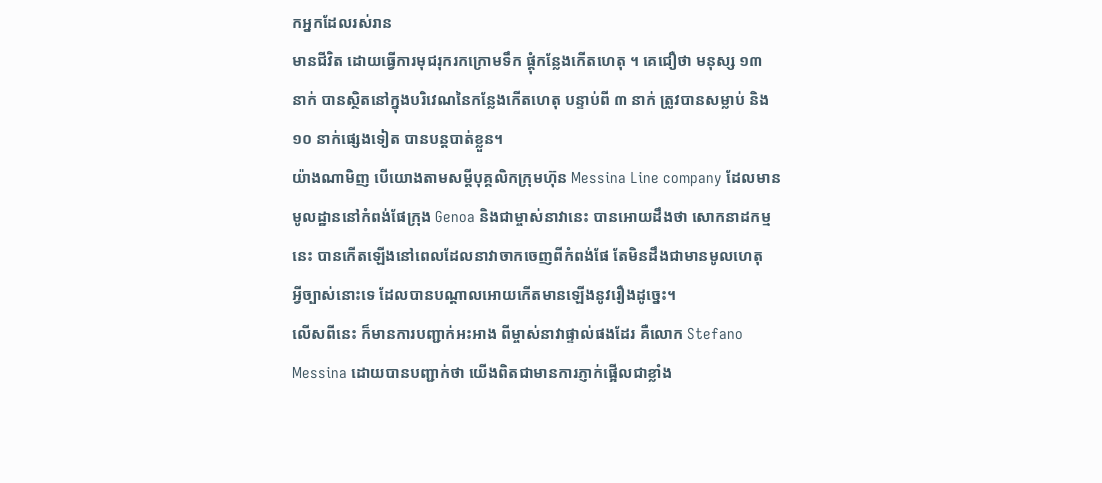កអ្នកដែលរស់រាន
មានជីវិត ដោយធ្វើការមុជរុករកក្រោមទឹក ផ្តុំកន្លែងកើតហេតុ ។ គេជឿថា មនុស្ស ១៣
នាក់ បានស្ថិតនៅក្នុងបរិវេណនៃកន្លែងកើតហេតុ បន្ទាប់ពី ៣ នាក់ ត្រូវបានសម្លាប់ និង
១០ នាក់ផ្សេងទៀត បានបន្តបាត់ខ្លួន។
យ៉ាងណាមិញ បើយោងតាមសម្តីបុគ្គលិកក្រុមហ៊ុន Messina Line company ដែលមាន
មូលដ្ឋាននៅកំពង់ផែក្រុង Genoa និងជាម្ចាស់នាវានេះ បានអោយដឹងថា សោកនាដកម្ម
នេះ បានកើតឡើងនៅពេលដែលនាវាចាកចេញពីកំពង់ផែ តែមិនដឹងជាមានមូលហេតុ
អ្វីច្បាស់នោះទេ ដែលបានបណ្តាលអោយកើតមានឡើងនូវរឿងដូច្នេះ។
លើសពីនេះ ក៏មានការបញ្ជាក់អះអាង ពីម្ចាស់នាវាផ្ទាល់ផងដែរ គឺលោក Stefano
Messina ដោយបានបញ្ជាក់ថា យើងពិតជាមានការភ្ញាក់ផ្អើលជាខ្លាំង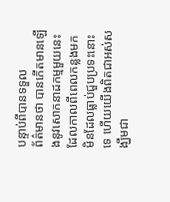បន្ទាប់ពីបានទទួល
ព័ត៌មានថា បានកើតមានឡើងនូវសោកនាដកម្មមួយនេះ ដែលកាលពីពេលកន្លងមក
មិនដែលធ្លាប់ជួបប្រទះនោះទេ ហើយយើងពិតជាអស់សង្ឃឹមជា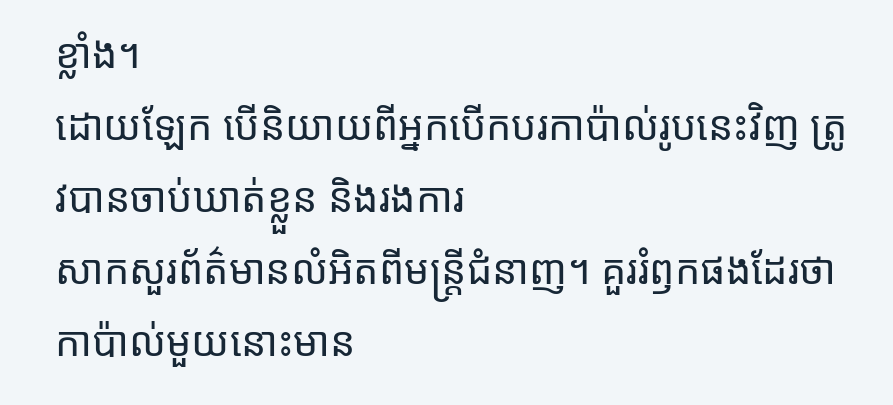ខ្លាំង។
ដោយឡែក បើនិយាយពីអ្នកបើកបរកាប៉ាល់រូបនេះវិញ ត្រូវបានចាប់ឃាត់ខ្លួន និងរងការ
សាកសួរព័ត៌មានលំអិតពីមន្រ្តីជំនាញ។ គួររំឭកផងដែរថា កាប៉ាល់មួយនោះមាន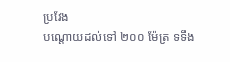ប្រវែង
បណ្តោយដល់ទៅ ២០០ ម៉ែត្រ ទទឹង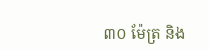៣០ ម៉ែត្រ និង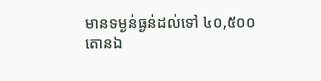មានទម្ងន់ធ្ងន់ដល់ទៅ ៤០,៥០០
តោនឯ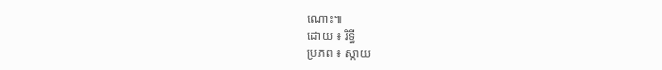ណោះ៕
ដោយ ៖ រិទ្ធី
ប្រភព ៖ ស្កាយ